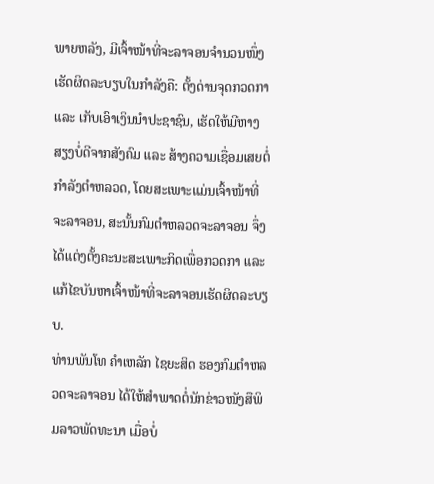ພາຍຫລັງ, ມີເຈົ້າໜ້າທີ່ຈະລາຈອນຈຳນວນໜຶ່ງເຮັດຜິດລະບຽບໃນກຳລັງຄື: ຕັ້ງດ່ານຈຸດກວດກາ ແລະ ເກັບເອົາເງິນນຳປະຊາຊົນ, ເຮັດໃຫ້ມີຫາງສຽງບໍ່ດີຈາກສັງຄົມ ແລະ ສ້າງຄວາມເຊື່ອມເສຍຕໍ່ກຳລັງຕຳຫລວດ, ໂດຍສະເພາະແມ່ນເຈົ້າໜ້າທີ່ຈະລາຈອນ, ສະນັ້ນກົມຕຳຫລວດຈະລາຈອນ ຈຶ່ງໄດ້ແຕ່ງຕັ້ງຄະນະສະເພາະກິດເພື່ອກວດກາ ແລະ ແກ້ໄຂບັນຫາເຈົ້າໜ້າທີ່ຈະລາຈອນເຮັດຜິດລະບຽບ.
ທ່ານພັນໂທ ຄຳເຫລັກ ໄຊຍະສິດ ຮອງກົມຕຳຫລວດຈະລາຈອນ ໄດ້ໃຫ້ສຳພາດຕໍ່ນັກຂ່າວໜັງສືພິມລາວພັດທະນາ ເມື່ອບໍ່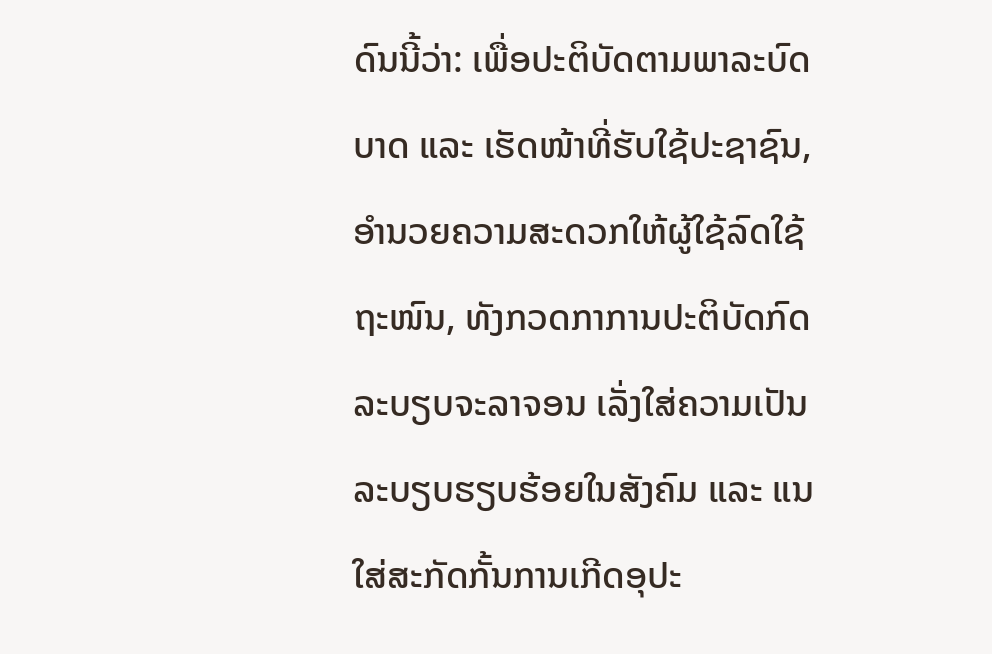ດົນນີ້ວ່າ: ເພື່ອປະຕິບັດຕາມພາລະບົດບາດ ແລະ ເຮັດໜ້າທີ່ຮັບໃຊ້ປະຊາຊົນ, ອຳນວຍຄວາມສະດວກໃຫ້ຜູ້ໃຊ້ລົດໃຊ້ຖະໜົນ, ທັງກວດກາການປະຕິບັດກົດລະບຽບຈະລາຈອນ ເລັ່ງໃສ່ຄວາມເປັນລະບຽບຮຽບຮ້ອຍໃນສັງຄົມ ແລະ ແນໃສ່ສະກັດກັ້ນການເກີດອຸປະ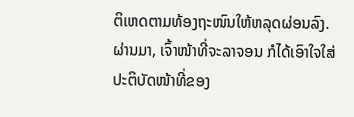ຕິເຫດຕາມທ້ອງຖະໜົນໃຫ້ຫລຸດຜ່ອນລົງ. ຜ່ານມາ, ເຈົ້າໜ້າທີ່ຈະລາຈອນ ກໍໄດ້ເອົາໃຈໃສ່ປະຕິບັດໜ້າທີ່ຂອງ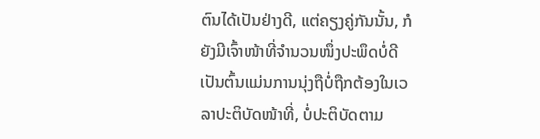ຕົນໄດ້ເປັນຢ່າງດີ, ແຕ່ຄຽງຄູ່ກັນນັ້ນ, ກໍຍັງມີເຈົ້າໜ້າທີ່ຈຳນວນໜຶ່ງປະພຶດບໍ່ດີ ເປັນຕົ້ນແມ່ນການນຸ່ງຖືບໍ່ຖືກຕ້ອງໃນເວລາປະຕິບັດໜ້າທີ່, ບໍ່ປະຕິບັດຕາມ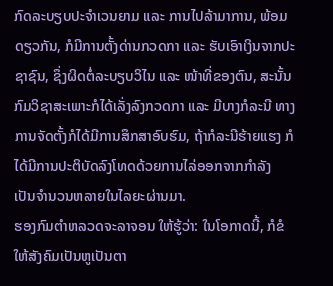ກົດລະບຽບປະຈຳເວນຍາມ ແລະ ການໄປລ້າມາການ, ພ້ອມດຽວກັນ, ກໍມີການຕັ້ງດ່ານກວດກາ ແລະ ຮັບເອົາເງິນຈາກປະຊາຊົນ, ຊຶ່ງຜິດຕໍ່ລະບຽບວິໄນ ແລະ ໜ້າທີ່ຂອງຕົນ, ສະນັ້ນກົມວິຊາສະເພາະກໍໄດ້ເລັ່ງລົງກວດກາ ແລະ ມີບາງກໍລະນີ ທາງການຈັດຕັ້ງກໍໄດ້ມີການສຶກສາອົບຮົມ, ຖ້າກໍລະນີຮ້າຍແຮງ ກໍໄດ້ມີການປະຕິບັດລົງໂທດດ້ວຍການໄລ່ອອກຈາກກຳລັງ ເປັນຈຳນວນຫລາຍໃນໄລຍະຜ່ານມາ.
ຮອງກົມຕຳຫລວດຈະລາຈອນ ໃຫ້ຮູ້ວ່າ: ໃນໂອກາດນີ້, ກໍຂໍໃຫ້ສັງຄົມເປັນຫູເປັນຕາ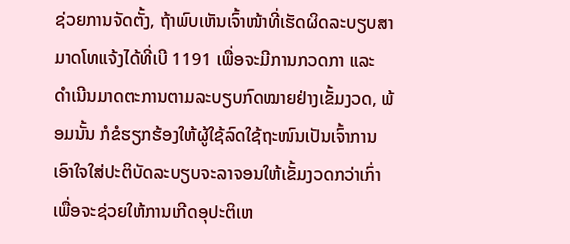ຊ່ວຍການຈັດຕັ້ງ, ຖ້າພົບເຫັນເຈົ້າໜ້າທີ່ເຮັດຜິດລະບຽບສາມາດໂທແຈ້ງໄດ້ທີ່ເບີ 1191 ເພື່ອຈະມີການກວດກາ ແລະ ດຳເນີນມາດຕະການຕາມລະບຽບກົດໝາຍຢ່າງເຂັ້ມງວດ, ພ້ອມນັ້ນ ກໍຂໍຮຽກຮ້ອງໃຫ້ຜູ້ໃຊ້ລົດໃຊ້ຖະໜົນເປັນເຈົ້າການເອົາໃຈໃສ່ປະຕິບັດລະບຽບຈະລາຈອນໃຫ້ເຂັ້ມງວດກວ່າເກົ່າ ເພື່ອຈະຊ່ວຍໃຫ້ການເກີດອຸປະຕິເຫ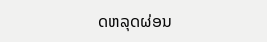ດຫລຸດຜ່ອນ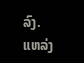ລົງ.
ແຫລ່ງ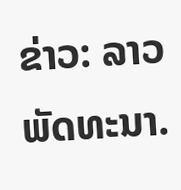ຂ່າວ: ລາວພັດທະນາ.